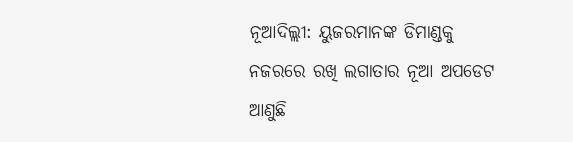ନୂଆଦିଲ୍ଲୀ: ୟୁଜରମାନଙ୍କ ଡିମାଣ୍ଡକୁ ନଜରରେ ରଖି ଲଗାତାର ନୂଆ ଅପଡେଟ ଆଣୁଛି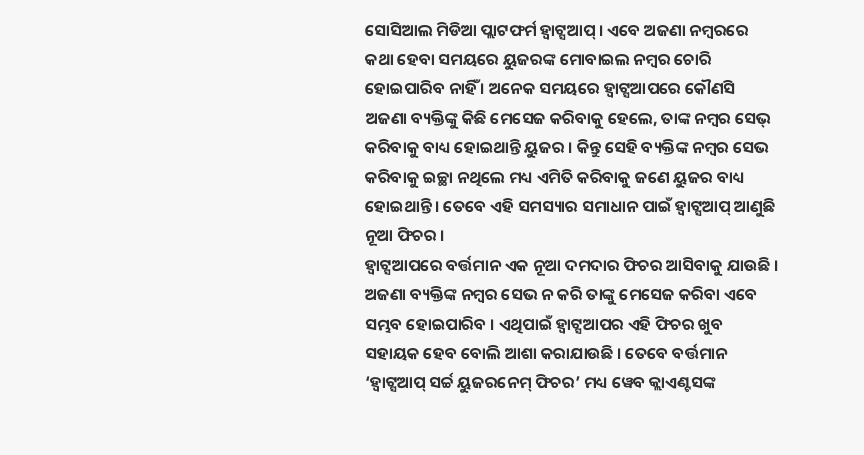ସୋସିଆଲ ମିଡିଆ ପ୍ଲାଟଫର୍ମ ହ୍ୱାଟ୍ସଆପ୍ । ଏବେ ଅଜଣା ନମ୍ବରରେ କଥା ହେବା ସମୟରେ ୟୁଜରଙ୍କ ମୋବାଇଲ ନମ୍ବର ଚୋରି ହୋଇପାରିବ ନାହିଁ । ଅନେକ ସମୟରେ ହ୍ୱାଟ୍ସଆପରେ କୌଣସି ଅଜଣା ବ୍ୟକ୍ତିଙ୍କୁ କିଛି ମେସେଜ କରିବାକୁ ହେଲେ, ତାଙ୍କ ନମ୍ବର ସେଭ୍ କରିବାକୁ ବାଧ୍ୟ ହୋଇଥାନ୍ତି ୟୁଜର । କିନ୍ତୁ ସେହି ବ୍ୟକ୍ତିଙ୍କ ନମ୍ବର ସେଭ କରିବାକୁ ଇଚ୍ଛା ନଥିଲେ ମଧ୍ୟ ଏମିତି କରିବାକୁ ଜଣେ ୟୁଜର ବାଧ୍ୟ ହୋଇଥାନ୍ତି । ତେବେ ଏହି ସମସ୍ୟାର ସମାଧାନ ପାଇଁ ହ୍ୱାଟ୍ସଆପ୍ ଆଣୁଛି ନୂଆ ଫିଚର ।
ହ୍ୱାଟ୍ସଆପରେ ବର୍ତ୍ତମାନ ଏକ ନୂଆ ଦମଦାର ଫିଚର ଆସିବାକୁ ଯାଉଛି । ଅଜଣା ବ୍ୟକ୍ତିଙ୍କ ନମ୍ବର ସେଭ ନ କରି ତାଙ୍କୁ ମେସେଜ କରିବା ଏବେ ସମ୍ଭବ ହୋଇପାରିବ । ଏଥିପାଇଁ ହ୍ୱାଟ୍ସଆପର ଏହି ଫିଚର ଖୁବ ସହାୟକ ହେବ ବୋଲି ଆଶା କରାଯାଉଛି । ତେବେ ବର୍ତ୍ତମାନ ‘ହ୍ୱାଟ୍ସଆପ୍ ସର୍ଚ୍ଚ ୟୁଜରନେମ୍ ଫିଚର’ ମଧ୍ୟ ୱେବ କ୍ଲାଏଣ୍ଟସଙ୍କ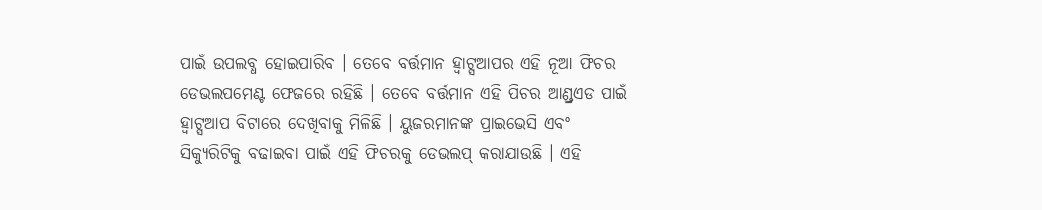ପାଇଁ ଉପଲବ୍ଧ ହୋଇପାରିବ । ତେବେ ବର୍ତ୍ତମାନ ହ୍ୱାଟ୍ସଆପର ଏହି ନୂଆ ଫିଚର ଡେଭଲପମେଣ୍ଟ ଫେଜରେ ରହିଛି । ତେବେ ବର୍ତ୍ତମାନ ଏହି ପିଚର ଆଣ୍ଡ୍ରଏଡ ପାଇଁ ହ୍ୱାଟ୍ସଆପ ବିଟାରେ ଦେଖିବାକୁ ମିଳିଛି । ୟୁଜରମାନଙ୍କ ପ୍ରାଇଭେସି ଏବଂ ସିକ୍ୟୁରିଟିକୁ ବଢାଇବା ପାଇଁ ଏହି ଫିଚରକୁ ଡେଭଲପ୍ କରାଯାଉଛି । ଏହି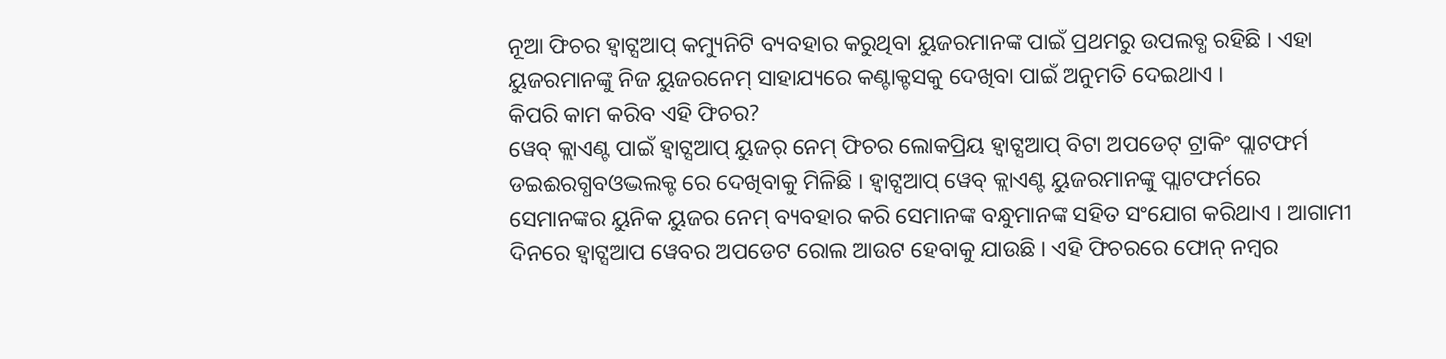ନୂଆ ଫିଚର ହ୍ୱାଟ୍ସଆପ୍ କମ୍ୟୁନିଟି ବ୍ୟବହାର କରୁଥିବା ୟୁଜରମାନଙ୍କ ପାଇଁ ପ୍ରଥମରୁ ଉପଲବ୍ଧ ରହିଛି । ଏହା ୟୁଜରମାନଙ୍କୁ ନିଜ ୟୁଜରନେମ୍ ସାହାଯ୍ୟରେ କଣ୍ଟାକ୍ଟସକୁ ଦେଖିବା ପାଇଁ ଅନୁମତି ଦେଇଥାଏ ।
କିପରି କାମ କରିବ ଏହି ଫିଚର?
ୱେବ୍ କ୍ଲାଏଣ୍ଟ ପାଇଁ ହ୍ୱାଟ୍ସଆପ୍ ୟୁଜର୍ ନେମ୍ ଫିଚର ଲୋକପ୍ରିୟ ହ୍ୱାଟ୍ସଆପ୍ ବିଟା ଅପଡେଟ୍ ଟ୍ରାକିଂ ପ୍ଲାଟଫର୍ମ ଡଇଈରଗ୍ଧବଓଦ୍ଭଲକ୍ଟ ରେ ଦେଖିବାକୁ ମିଳିଛି । ହ୍ୱାଟ୍ସଆପ୍ ୱେବ୍ କ୍ଲାଏଣ୍ଟ ୟୁଜରମାନଙ୍କୁ ପ୍ଲାଟଫର୍ମରେ ସେମାନଙ୍କର ୟୁନିକ ୟୁଜର ନେମ୍ ବ୍ୟବହାର କରି ସେମାନଙ୍କ ବନ୍ଧୁମାନଙ୍କ ସହିତ ସଂଯୋଗ କରିଥାଏ । ଆଗାମୀ ଦିନରେ ହ୍ୱାଟ୍ସଆପ ୱେବର ଅପଡେଟ ରୋଲ ଆଉଟ ହେବାକୁ ଯାଉଛି । ଏହି ଫିଚରରେ ଫୋନ୍ ନମ୍ବର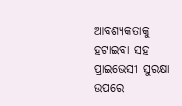ଆବଶ୍ୟକତାକୁ ହଟାଇବା ସହ ପ୍ରାଇଭେସୀ ସୁରକ୍ଷା ଉପରେ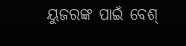ୟୁଜରଙ୍କ ପାଇଁ ବେଶ୍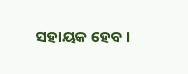ସହାୟକ ହେବ ।